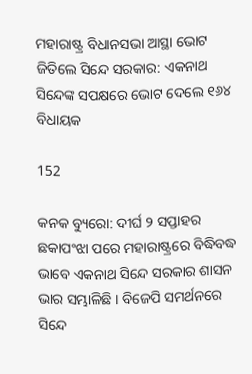ମହାରାଷ୍ଟ୍ର ବିଧାନସଭା ଆସ୍ଥା ଭୋଟ ଜିତିଲେ ସିନ୍ଦେ ସରକାର: ଏକନାଥ ସିନ୍ଦେଙ୍କ ସପକ୍ଷରେ ଭୋଟ ଦେଲେ ୧୬୪ ବିଧାୟକ

152

କନକ ବ୍ୟୁରୋ: ଦୀର୍ଘ ୨ ସପ୍ତାହର ଛକାପଂଝା ପରେ ମହାରାଷ୍ଟ୍ରରେ ବିଦ୍ଧିବଦ୍ଧ ଭାବେ ଏକନାଥ ସିନ୍ଦେ ସରକାର ଶାସନ ଭାର ସମ୍ଭାଳିଛି । ବିଜେପି ସମର୍ଥନରେ ସିନ୍ଦେ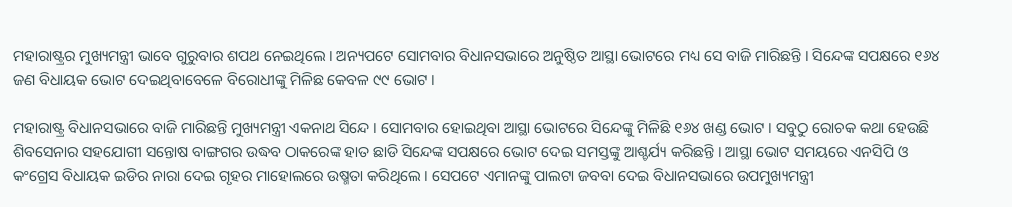ମହାରାଷ୍ଟ୍ରର ମୁଖ୍ୟମନ୍ତ୍ରୀ ଭାବେ ଗୁରୁବାର ଶପଥ ନେଇଥିଲେ । ଅନ୍ୟପଟେ ସୋମବାର ବିଧାନସଭାରେ ଅନୁଷ୍ଠିତ ଆସ୍ଥା ଭୋଟରେ ମଧ୍ୟ ସେ ବାଜି ମାରିଛନ୍ତି । ସିନ୍ଦେଙ୍କ ସପକ୍ଷରେ ୧୬୪ ଜଣ ବିଧାୟକ ଭୋଟ ଦେଇଥିବାବେଳେ ବିରୋଧୀଙ୍କୁ ମିଳିଛ କେବଳ ୯୯ ଭୋଟ ।

ମହାରାଷ୍ଟ୍ର ବିଧାନସଭାରେ ବାଜି ମାରିଛନ୍ତି ମୁଖ୍ୟମନ୍ତ୍ରୀ ଏକନାଥ ସିନ୍ଦେ । ସୋମବାର ହୋଇଥିବା ଆସ୍ଥା ଭୋଟରେ ସିନ୍ଦେଙ୍କୁ ମିଳିଛି ୧୬୪ ଖଣ୍ଡ ଭୋଟ । ସବୁଠୁ ରୋଚକ କଥା ହେଉଛି ଶିବସେନାର ସହଯୋଗୀ ସନ୍ତୋଷ ବାଙ୍ଗଗର ଉଦ୍ଧବ ଠାକରେଙ୍କ ହାତ ଛାଡି ସିନ୍ଦେଙ୍କ ସପକ୍ଷରେ ଭୋଟ ଦେଇ ସମସ୍ତଙ୍କୁ ଆଶ୍ଚର୍ଯ୍ୟ କରିଛନ୍ତି । ଆସ୍ଥା ଭୋଟ ସମୟରେ ଏନସିପି ଓ କଂଗ୍ରେସ ବିଧାୟକ ଇଡିର ନାରା ଦେଇ ଗୃହର ମାହୋଲରେ ଉଷ୍ମତା କରିଥିଲେ । ସେପଟେ ଏମାନଙ୍କୁ ପାଲଟା ଜବବା ଦେଇ ବିଧାନସଭାରେ ଉପମୁଖ୍ୟମନ୍ତ୍ରୀ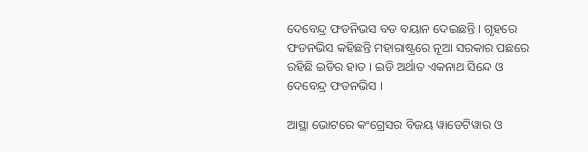ଦେବେନ୍ଦ୍ର ଫଡନିଭସ ବଡ ବୟାନ ଦେଇଛନ୍ତି । ଗୃହରେ ଫଡନଭିସ କହିଛନ୍ତି ମହାରାଷ୍ଟ୍ରରେ ନୂଆ ସରକାର ପଛରେ ରହିଛି ଇଡିର ହାତ । ଇଡି ଅର୍ଥାତ ଏକନାଥ ସିନ୍ଦେ ଓ ଦେବେନ୍ଦ୍ର ଫଡନଭିସ ।

ଆସ୍ଥା ଭୋଟରେ କଂଗ୍ରେସର ବିଜୟ ୱାଡେଟିୱାର ଓ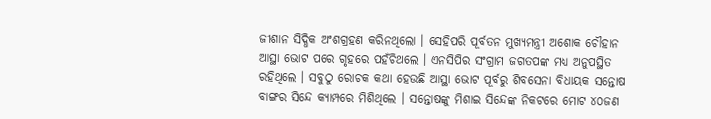ଜୀଶାନ ସିଦ୍ଧିକ ଅଂଶଗ୍ରହଣ କରିନଥିଲୋ । ସେହିପରି ପୂର୍ବତନ ମୁଖ୍ୟମନ୍ତ୍ରୀ ଅଶୋକ ଚୌହାନ ଆସ୍ଥା ଭୋଟ ପରେ ଗୃହରେ ପହଁଚିଥଲେ । ଏନସିପିର ସଂଗ୍ରାମ ଜଗତପଙ୍କ ମଧ୍ୟ ଅନୁପସ୍ଥିତ ରହିଥିଲେ । ସବୁଠୁ ରୋଚକ କଥା ହେଉଛି ଆସ୍ଥା ଭୋଟ ପୂର୍ବରୁ ଶିବସେନା ବିଧାୟକ ସନ୍ତୋଷ ବାଙ୍ଗର ସିନ୍ଦେ କ୍ୟାମ୍ପରେ ମିଶିଥିଲେ । ସନ୍ତୋଷଙ୍କୁ ମିଶାଇ ସିନ୍ଦେଙ୍କ ନିକଟରେ ମୋଟ ୪୦ଜଣ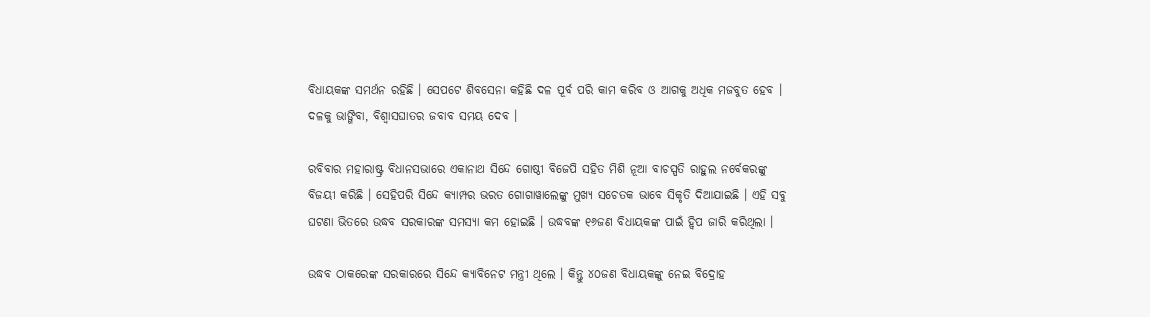ବିଧାୟକଙ୍କ ସମର୍ଥନ ରହିଛି । ସେପଟେ ଶିବସେନା କହିଛି ଦଳ ପୂର୍ବ ପରି କାମ କରିବ ଓ ଆଗକୁ ଅଧିକ ମଜବୁତ ହେବ । ଦଳକୁ ଭାଙ୍ଗିବା, ବିଶ୍ୱାସଘାତର ଜବାବ ସମୟ ଦେବ ।

ରବିବାର ମହାରାଷ୍ଟ୍ର ବିଧାନସଭାରେ ଏକାନାଥ ସିନ୍ଦେ ଗୋଷ୍ଠୀ ବିଜେପି ସହିତ ମିଶି ନୂଆ ବାଚସ୍ପତି ରାହୁଲ ନର୍ବେକରଙ୍କୁ ବିଜୟୀ କରିଛି । ସେହିପରି ସିନ୍ଦେ କ୍ୟାମ୍ପର ଭରତ ଗୋଗାୱାଲେଙ୍କୁ ମୁଖ୍ୟ ସଚେତକ ଭାବେ ସିକୃତି ଦିଆଯାଇଛି । ଏହି ସବୁ ଘଟଣା ଭିତରେ ଉଦ୍ଧବ ସରକାରଙ୍କ ସମସ୍ୟା କମ ହୋଇଛି । ଉଦ୍ଧବଙ୍କ ୧୬ଜଣ ବିଧାୟକଙ୍କ ପାଇଁ ହ୍ୱିପ ଜାରି କରିଥିଲା ।

ଉଦ୍ଧବ ଠାକରେଙ୍କ ସରକାରରେ ସିନ୍ଦେ କ୍ୟାବିନେଟ ମନ୍ତ୍ରୀ ଥିଲେ । କିନ୍ତୁ ୪୦ଜଣ ବିଧାୟକଙ୍କୁ ନେଇ ବିଦ୍ରୋହ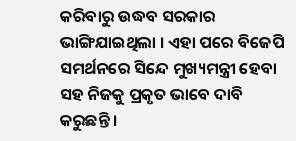କରିବାରୁ ଉଦ୍ଧବ ସରକାର ଭାଙ୍ଗିଯାଇଥିଲା । ଏହା ପରେ ବିଜେପି ସମର୍ଥନରେ ସିନ୍ଦେ ମୁଖ୍ୟମନ୍ତ୍ରୀ ହେବା ସହ ନିଜକୁ ପ୍ରକୃତ ଭାବେ ଦାବି କରୁଛନ୍ତି ।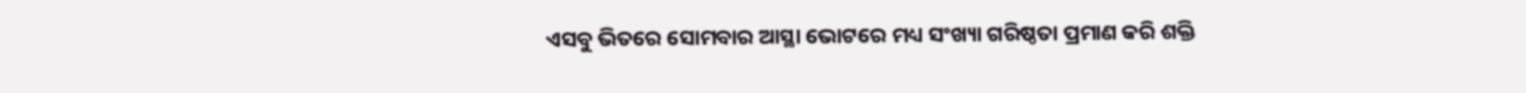ଏସବୁ ଭିତରେ ସୋମବାର ଆସ୍ଥା ଭୋଟରେ ମଧ୍ୟ ସଂଖ୍ୟା ଗରିଷ୍ଠତା ପ୍ରମାଣ କରି ଶକ୍ତି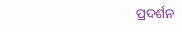ପ୍ରଦର୍ଶନ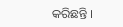କରିଛନ୍ତି ।